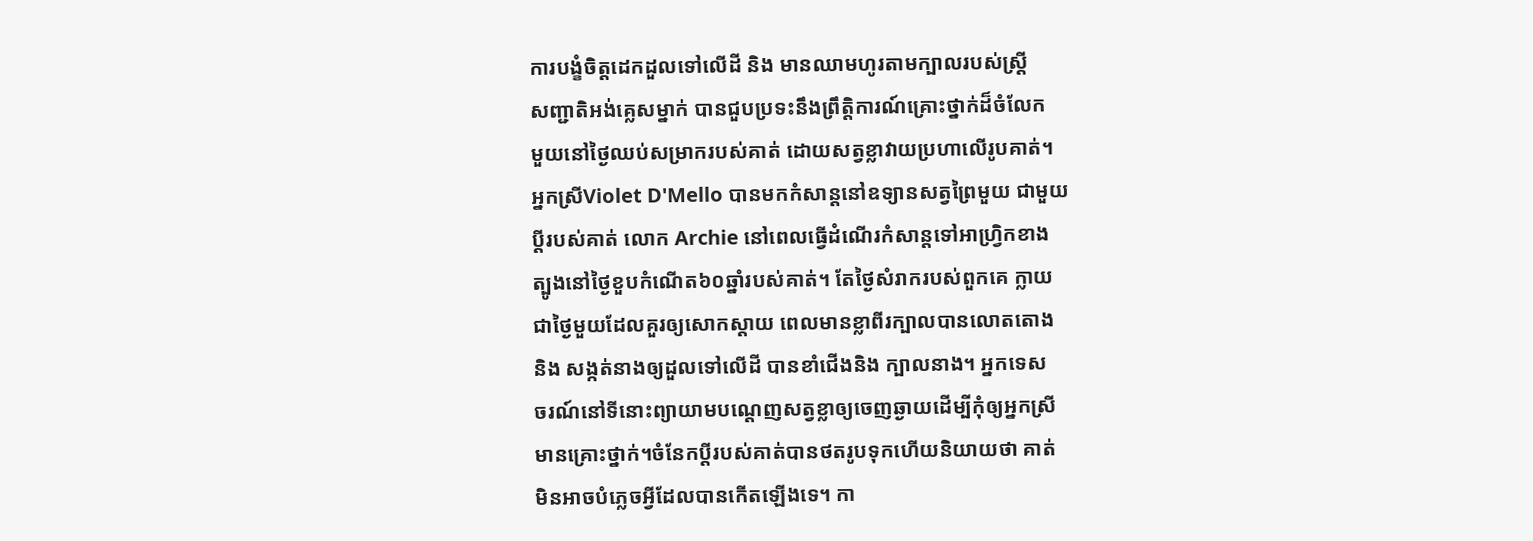ការបង្ខំចិត្តដេកដួលទៅលើដី និង មានឈាមហូរតាមក្បាលរបស់ស្រ្តី
សញ្ជាតិអង់គេ្លសម្នាក់ បានជួបប្រទះនឹងព្រឹត្តិការណ៍គ្រោះថ្នាក់ដ៏ចំលែក
មួយនៅថ្ងៃឈប់សម្រាករបស់គាត់ ដោយសត្វខ្លាវាយប្រហាលើរូបគាត់។
អ្នកស្រីViolet D'Mello បានមកកំសាន្តនៅឧទ្យានសត្វព្រៃមួយ ជាមួយ
ប្តីរបស់គាត់ លោក Archie នៅពេលធ្វើដំណើរកំសាន្តទៅអាហ្រ្វិកខាង
ត្បូងនៅថ្ងៃខួបកំណើត៦០ឆ្នាំរបស់គាត់។ តែថ្ងៃសំរាករបស់ពួកគេ ក្លាយ
ជាថ្ងៃមួយដែលគួរឲ្យសោកស្តាយ ពេលមានខ្លាពីរក្បាលបានលោតតោង
និង សង្កត់នាងឲ្យដួលទៅលើដី បានខាំជើងនិង ក្បាលនាង។ អ្នកទេស
ចរណ៍នៅទីនោះព្យាយាមបណ្តេញសត្វខ្លាឲ្យចេញឆ្ងាយដើម្បីកុំឲ្យអ្នកស្រី
មានគ្រោះថ្នាក់។ចំនែកប្តីរបស់គាត់បានថតរូបទុកហើយនិយាយថា គាត់
មិនអាចបំភ្លេចអ្វីដែលបានកើតឡើងទេ។ កា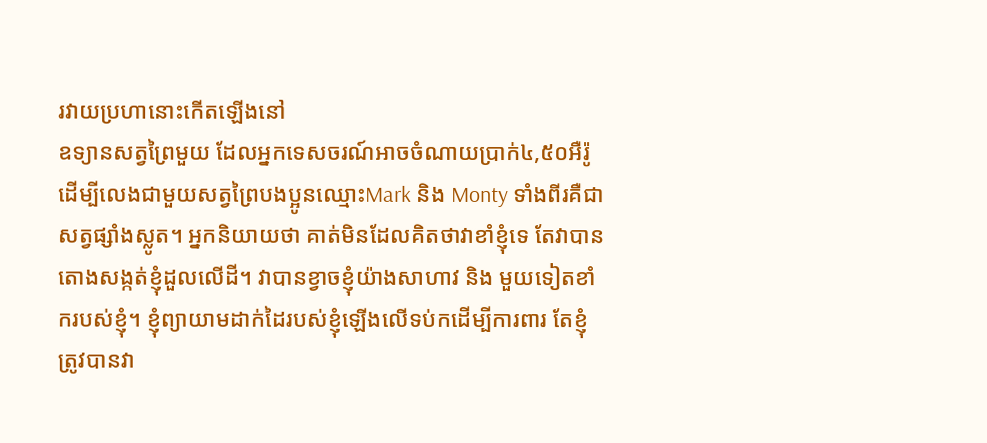រវាយប្រហានោះកើតឡើងនៅ
ឧទ្យានសត្វព្រៃមួយ ដែលអ្នកទេសចរណ៍អាចចំណាយប្រាក់៤,៥០អឺរ៉ូ
ដើម្បីលេងជាមួយសត្វព្រៃបងប្អូនឈ្មោះMark និង Monty ទាំងពីរគឺជា
សត្វផ្សំាងស្លូត។ អ្នកនិយាយថា គាត់មិនដែលគិតថាវាខាំខ្ញុំទេ តែវាបាន
តោងសង្កត់ខ្ញុំដួលលើដី។ វាបានខ្វាចខ្ញុំយ៉ាងសាហាវ និង មួយទៀតខាំ
ករបស់ខ្ញុំ។ ខ្ញុំព្យាយាមដាក់ដៃរបស់ខ្ញុំឡើងលើទប់កដើម្បីការពារ តែខ្ញុំ
ត្រូវបានវា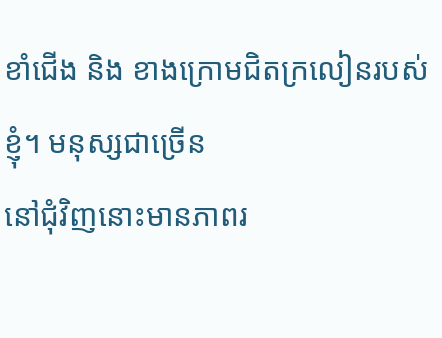ខាំជើង និង ខាងក្រោមជិតក្រលៀនរបស់ខ្ញុំ។ មនុស្សជាច្រើន
នៅជុំវិញនោះមានភាពរ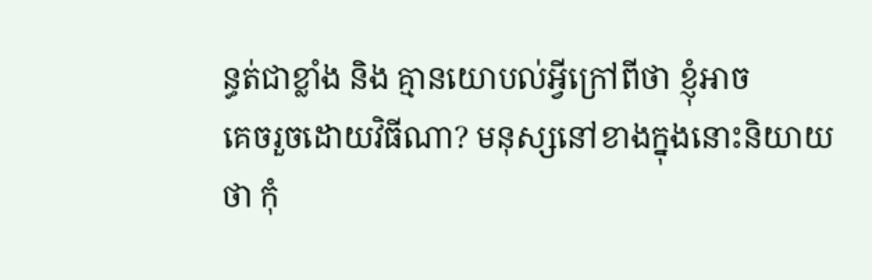ន្ធត់ជាខ្លាំង និង គ្មានយោបល់អ្វីក្រៅពីថា ខ្ញុំអាច
គេចរួចដោយវិធីណា? មនុស្សនៅខាងក្នុងនោះនិយាយថា កុំ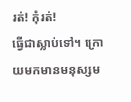រត់! កុំរត់!
ធ្វើជាស្លាប់ទៅ។ ក្រោយមកមានមនុស្សម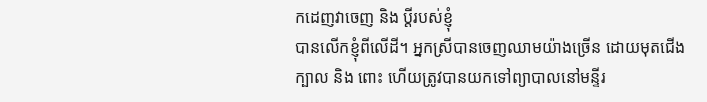កដេញវាចេញ និង ប្តីរបស់ខ្ញុំ
បានលើកខ្ញុំពីលើដី។ អ្នកស្រីបានចេញឈាមយ៉ាងច្រើន ដោយមុតជើង
ក្បាល និង ពោះ ហើយត្រូវបានយកទៅព្យាបាលនៅមន្ទីរ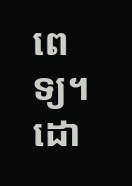ពេទ្យ។
ដោ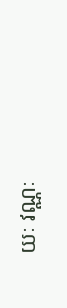យៈ វណ្ណៈ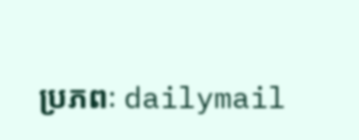ប្រភពៈ dailymail